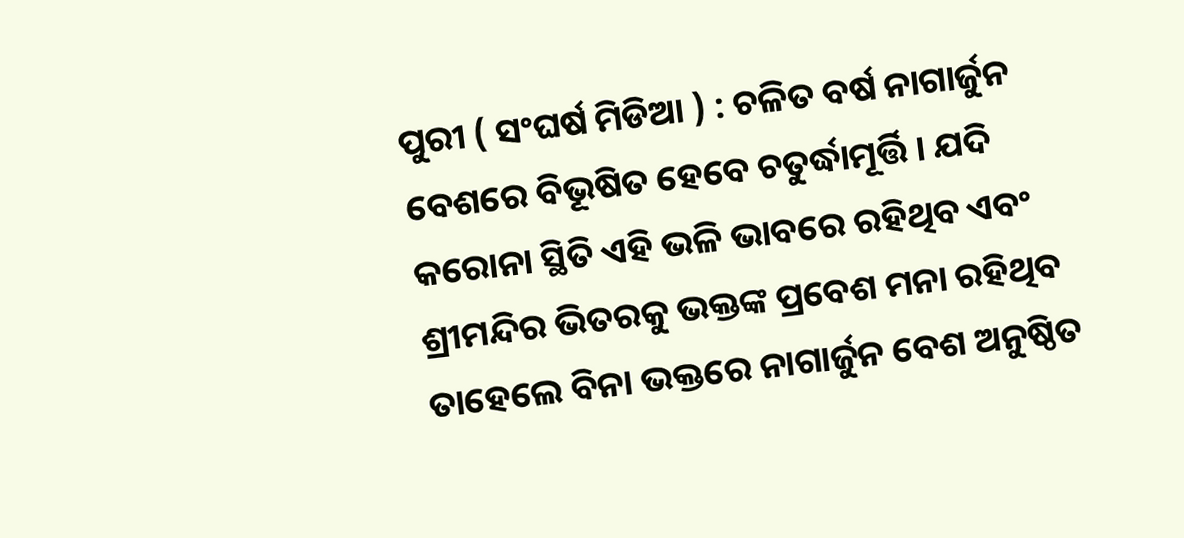ପୁରୀ ( ସଂଘର୍ଷ ମିଡିଆ ) : ଚଳିତ ବର୍ଷ ନାଗାର୍ଜୁନ ବେଶରେ ବିଭୂଷିତ ହେବେ ଚତୁର୍ଦ୍ଧାମୂର୍ତ୍ତି । ଯଦି କରୋନା ସ୍ଥିତି ଏହି ଭଳି ଭାବରେ ରହିଥିବ ଏବଂ ଶ୍ରୀମନ୍ଦିର ଭିତରକୁ ଭକ୍ତଙ୍କ ପ୍ରବେଶ ମନା ରହିଥିବ ତାହେଲେ ବିନା ଭକ୍ତରେ ନାଗାର୍ଜୁନ ବେଶ ଅନୁଷ୍ଠିତ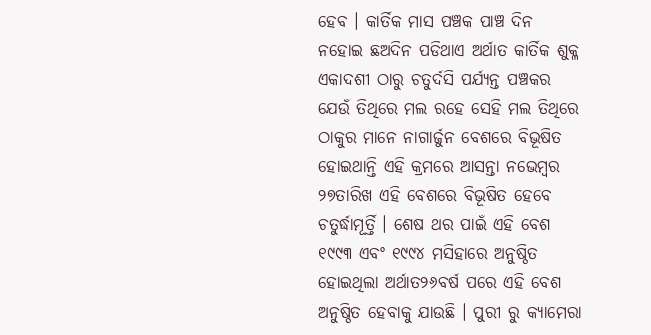ହେବ । କାର୍ତିକ ମାସ ପଞ୍ଚକ ପାଞ୍ଚ ଦିନ ନହୋଇ ଛଅଦିନ ପଡିଥାଏ ଅର୍ଥାତ କାର୍ତିକ ଶୁକ୍ଳ ଏକାଦଶୀ ଠାରୁ ଚତୁର୍ଦସି ପର୍ଯ୍ୟନ୍ତ ପଞ୍ଚକର ଯେଉଁ ତିଥିରେ ମଲ ରହେ ସେହି ମଲ ତିଥିରେ ଠାକୁର ମାନେ ନାଗାର୍ଜୁନ ବେଶରେ ବିଭୂଷିତ ହୋଇଥାନ୍ତି ଏହି କ୍ରମରେ ଆସନ୍ତା ନଭେମ୍ବର ୨୭ତାରିଖ ଏହି ବେଶରେ ବିଭୂଷିତ ହେବେ ଚତୁର୍ଦ୍ଧାମୂର୍ତ୍ତି । ଶେଷ ଥର ପାଇଁ ଏହି ବେଶ ୧୯୯୩ ଏବଂ ୧୯୯୪ ମସିହାରେ ଅନୁଷ୍ଠିତ ହୋଇଥିଲା ଅର୍ଥାତ୨୬ବର୍ଷ ପରେ ଏହି ବେଶ ଅନୁଷ୍ଠିତ ହେବାକୁ ଯାଉଛି । ପୁରୀ ରୁ କ୍ୟାମେରା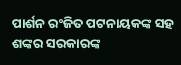ପାର୍ଶନ ରଂଜିତ ପଟନାୟକଙ୍କ ସହ ଶଙ୍କର ସରକାରଙ୍କ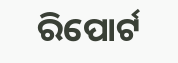ରିପୋର୍ଟ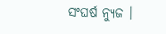ସଂଘର୍ଷ ନ୍ୟୁଜ ।